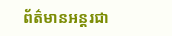ព័ត៌មានអន្តរជា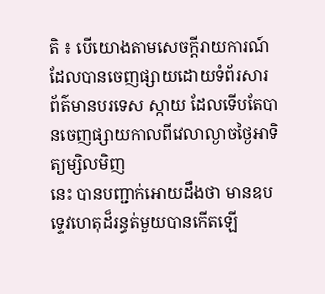តិ ៖ បើយោងតាមសេចក្តីរាយការណ៍ ដែលបានចេញផ្សាយដោយទំព័រសារ
ព័ត៌មានបរទេស ស្កាយ ដែលទើបតែបានចេញផ្សាយកាលពីវេលាល្ងាចថ្ងៃអាទិត្យម្សិលមិញ
នេះ បានបញ្ជាក់អោយដឹងថា មានឧបទ្ទេវហេតុដ៏រន្ធត់មួយបានកើតឡើ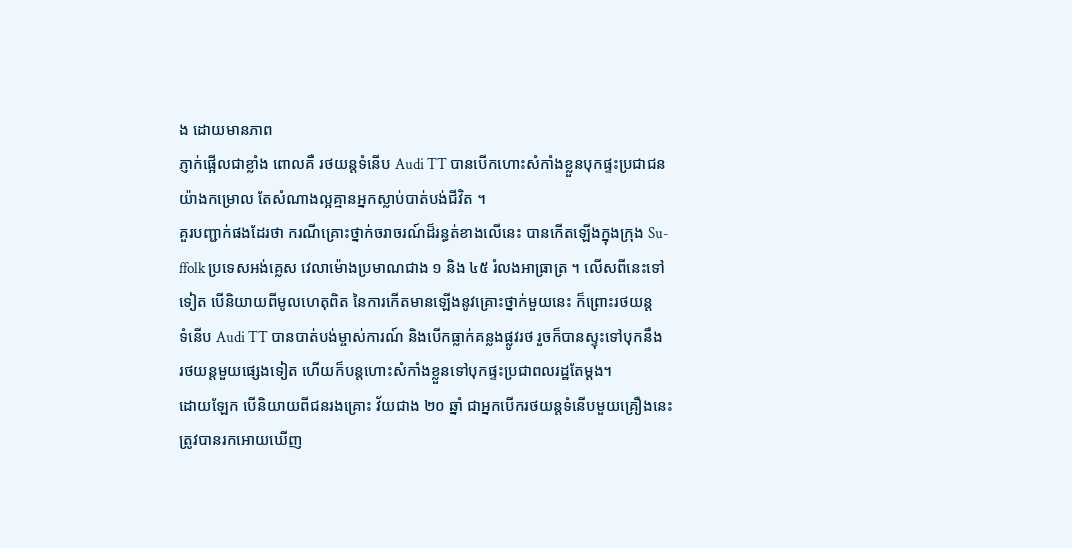ង ដោយមានភាព
ភ្ញាក់ផ្អើលជាខ្លាំង ពោលគឺ រថយន្តទំនើប Audi TT បានបើកហោះសំកាំងខ្លួនបុកផ្ទះប្រជាជន
យ៉ាងកម្រោល តែសំណាងល្អគ្មានអ្នកស្លាប់បាត់បង់ជីវិត ។
គួរបញ្ជាក់ផងដែរថា ករណីគ្រោះថ្នាក់ចរាចរណ៍ដ៏រន្ធត់ខាងលើនេះ បានកើតឡើងក្នុងក្រុង Su-
ffolk ប្រទេសអង់គ្លេស វេលាម៉ោងប្រមាណជាង ១ និង ៤៥ រំលងអាធ្រាត្រ ។ លើសពីនេះទៅ
ទៀត បើនិយាយពីមូលហេតុពិត នៃការកើតមានឡើងនូវគ្រោះថ្នាក់មួយនេះ ក៏ព្រោះរថយន្ត
ទំនើប Audi TT បានបាត់បង់ម្ចាស់ការណ៍ និងបើកធ្លាក់គន្លងផ្លូវរថ រួចក៏បានស្ទុះទៅបុកនឹង
រថយន្តមួយផ្សេងទៀត ហើយក៏បន្តហោះសំកាំងខ្លួនទៅបុកផ្ទះប្រជាពលរដ្ឋតែម្តង។
ដោយឡែក បើនិយាយពីជនរងគ្រោះ វ័យជាង ២០ ឆ្នាំ ជាអ្នកបើករថយន្តទំនើបមួយគ្រឿងនេះ
ត្រូវបានរកអោយឃើញ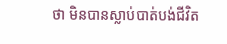ថា មិនបានស្លាប់បាត់បង់ជីវិត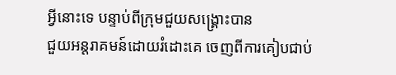អ្វីនោះទេ បន្ទាប់ពីក្រុមជួយសង្គ្រោះបាន
ជួយអន្តរាគមន៍ដោយរំដោះគេ ចេញពីការគៀបជាប់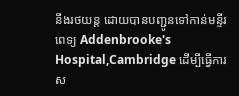នឹងរថយន្ត ដោយបានបញ្ជូនទៅកាន់មន្ទីរ
ពេទ្យ Addenbrooke's Hospital,Cambridge ដើម្បីធ្វើការស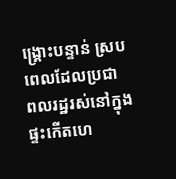ង្គ្រោះបន្ទាន់ ស្របពេលដែលប្រជា
ពលរដ្ឋរស់នៅក្នុងផ្ទះកើតហេ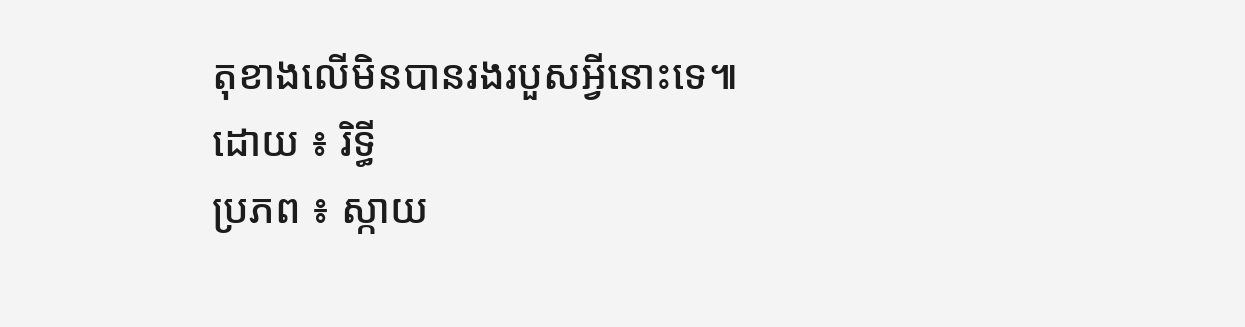តុខាងលើមិនបានរងរបួសអ្វីនោះទេ៕
ដោយ ៖ រិទ្ធី
ប្រភព ៖ ស្កាយ